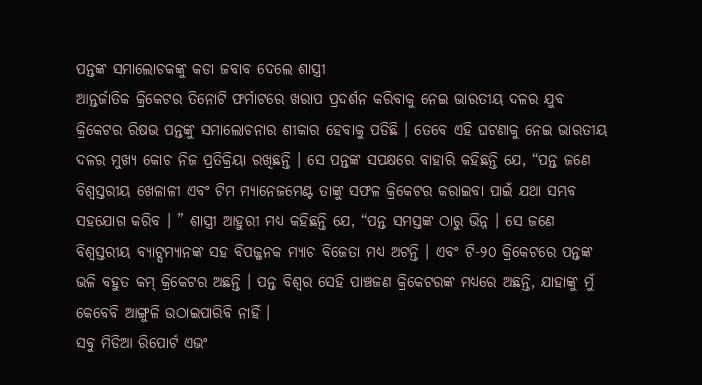ପନ୍ତଙ୍କ ସମାଲୋଚକଙ୍କୁ କଡା ଜବାବ ଦେଲେ ଶାସ୍ତ୍ରୀ
ଆନ୍ତର୍ଜାତିକ କ୍ରିକେଟର ତିନୋଟି ଫର୍ମାଟରେ ଖରାପ ପ୍ରଦର୍ଶନ କରିବାକୁ ନେଇ ଭାରତୀୟ ଦଳର ଯୁବ କ୍ରିକେଟର ରିଷଭ ପନ୍ତଙ୍କୁ ସମାଲୋଚନାର ଶୀକାର ହେବାକୁ ପଡିଛି । ତେବେ ଏହି ଘଟଣାକୁ ନେଇ ଭାରତୀୟ ଦଳର ମୁଖ୍ୟ କୋଚ ନିଜ ପ୍ରତିକ୍ରିୟା ରଖିଛନ୍ତି । ସେ ପନ୍ତଙ୍କ ସପକ୍ଷରେ ବାହାରି କହିଛନ୍ତି ଯେ, “ପନ୍ତ ଜଣେ ବିଶ୍ୱସ୍ତରୀୟ ଖେଳାଳୀ ଏବଂ ଟିମ ମ୍ୟାନେଜମେଣ୍ଟ ତାଙ୍କୁ ସଫଳ କ୍ରିକେଟର କରାଇବା ପାଇଁ ଯଥା ସମ୍ଭବ ସହଯୋଗ କରିବ । ” ଶାସ୍ତ୍ରୀ ଆହୁରୀ ମଧ୍ୟ କହିଛନ୍ତି ଯେ, “ପନ୍ତ ସମସ୍ତଙ୍କ ଠାରୁ ଭିନ୍ନ । ସେ ଜଣେ ବିଶ୍ୱସ୍ତରୀୟ ବ୍ୟାଟ୍ସମ୍ୟାନଙ୍କ ସହ ବିପଜ୍ଜନକ ମ୍ୟାଚ ବିଜେତା ମଧ୍ୟ ଅଟନ୍ତି । ଏବଂ ଟି-୨୦ କ୍ରିକେଟରେ ପନ୍ତଙ୍କ ଭଳି ବହୁତ କମ୍ କ୍ରିକେଟର ଅଛନ୍ତି । ପନ୍ତ ବିଶ୍ୱର ସେହି ପାଞ୍ଚଜଣ କ୍ରିକେଟରଙ୍କ ମଧ୍ୟରେ ଅଛନ୍ତି, ଯାହାଙ୍କୁ ମୁଁ କେବେବି ଆଙ୍ଗୁଳି ଉଠାଇପାରିବି ନାହିଁ ।
ସବୁ ମିଡିଆ ରିପୋର୍ଟ ଏଭଂ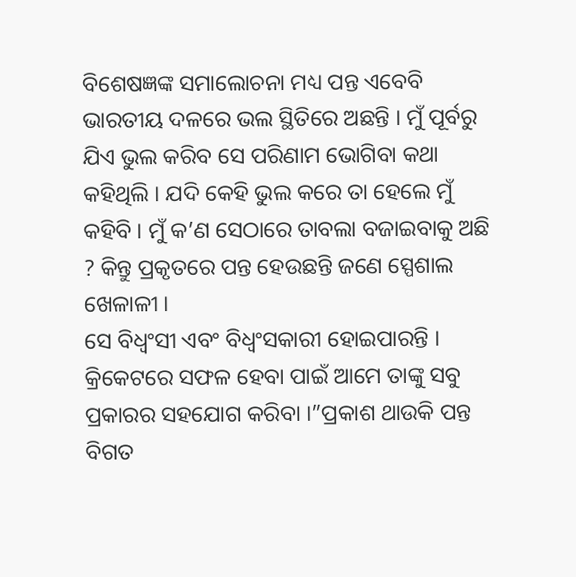ବିଶେଷଜ୍ଞଙ୍କ ସମାଲୋଚନା ମଧ୍ୟ ପନ୍ତ ଏବେବି ଭାରତୀୟ ଦଳରେ ଭଲ ସ୍ଥିତିରେ ଅଛନ୍ତି । ମୁଁ ପୂର୍ବରୁ ଯିଏ ଭୁଲ କରିବ ସେ ପରିଣାମ ଭୋଗିବା କଥା କହିଥିଲି । ଯଦି କେହି ଭୁଲ କରେ ତା ହେଲେ ମୁଁ କହିବି । ମୁଁ କ’ଣ ସେଠାରେ ତାବଲା ବଜାଇବାକୁ ଅଛି ? କିନ୍ତୁ ପ୍ରକୃତରେ ପନ୍ତ ହେଉଛନ୍ତି ଜଣେ ସ୍ପେଶାଲ ଖେଳାଳୀ ।
ସେ ବିଧ୍ୱଂସୀ ଏବଂ ବିଧ୍ୱଂସକାରୀ ହୋଇପାରନ୍ତି । କ୍ରିକେଟରେ ସଫଳ ହେବା ପାଇଁ ଆମେ ତାଙ୍କୁ ସବୁ ପ୍ରକାରର ସହଯୋଗ କରିବା ।”ପ୍ରକାଶ ଥାଉକି ପନ୍ତ ବିଗତ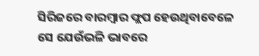ସିରିଜରେ ବାରମ୍ବାର ଫ୍ଲପ ହେଉଥିବାବେଳେ ସେ ଯେଉଁଭଳି ଭାବରେ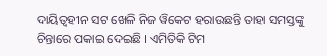ଦାୟିତ୍ୱହୀନ ସଟ ଖେଳି ନିଜ ୱିକେଟ ହରାଉଛନ୍ତି ତାହା ସମସ୍ତଙ୍କୁ ଚିନ୍ତାରେ ପକାଇ ଦେଇଛି । ଏମିତିକି ଟିମ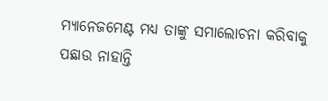ମ୍ୟାନେଜମେଣ୍ଟ ମଧ୍ୟ ତାଙ୍କୁ ସମାଲୋଚନା କରିବାକୁ ପଛାଉ ନାହାନ୍ତି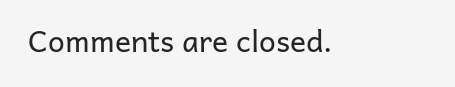Comments are closed.